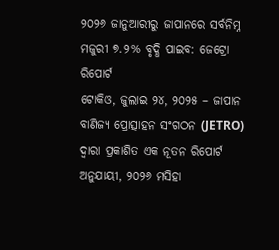୨୦୨୬ ଜାନୁଆରୀରୁ ଜାପାନରେ ସର୍ବନିମ୍ନ ମଜୁରୀ ୭.୨% ବୃଦ୍ଧି ପାଇବ: ଜେଟ୍ରୋ ରିପୋର୍ଟ
ଟୋକିଓ, ଜୁଲାଇ ୨୪, ୨୦୨୫ – ଜାପାନ ବାଣିଜ୍ୟ ପ୍ରୋତ୍ସାହନ ସଂଗଠନ (JETRO) ଦ୍ୱାରା ପ୍ରକାଶିତ ଏକ ନୂତନ ରିପୋର୍ଟ ଅନୁଯାୟୀ, ୨୦୨୬ ମସିହା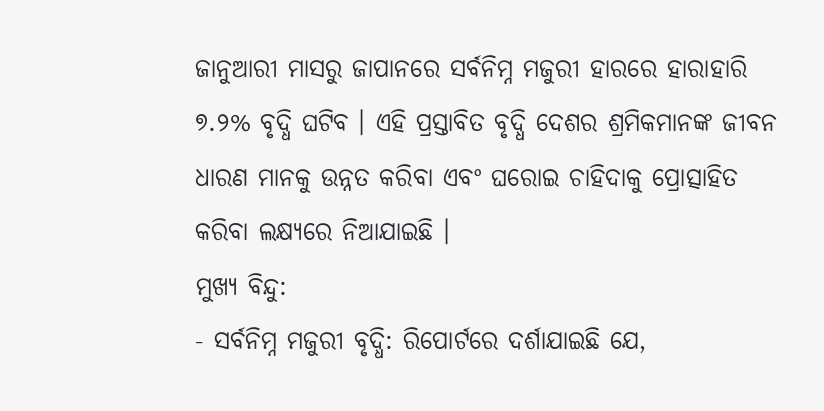ଜାନୁଆରୀ ମାସରୁ ଜାପାନରେ ସର୍ବନିମ୍ନ ମଜୁରୀ ହାରରେ ହାରାହାରି ୭.୨% ବୃଦ୍ଧି ଘଟିବ । ଏହି ପ୍ରସ୍ତାବିତ ବୃଦ୍ଧି ଦେଶର ଶ୍ରମିକମାନଙ୍କ ଜୀବନ ଧାରଣ ମାନକୁ ଉନ୍ନତ କରିବା ଏବଂ ଘରୋଇ ଚାହିଦାକୁ ପ୍ରୋତ୍ସାହିତ କରିବା ଲକ୍ଷ୍ୟରେ ନିଆଯାଇଛି ।
ମୁଖ୍ୟ ବିନ୍ଦୁ:
- ସର୍ବନିମ୍ନ ମଜୁରୀ ବୃଦ୍ଧି: ରିପୋର୍ଟରେ ଦର୍ଶାଯାଇଛି ଯେ,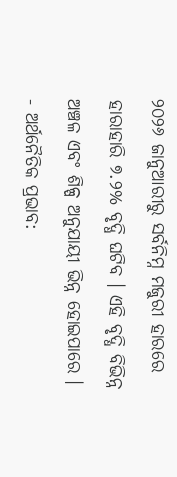୨୦୨୬ ଜାନୁଆରୀରୁ ସର୍ବନିମ୍ନ ମଜୁରୀ ହାରରେ ହାରାହାରି ୭.୨% ବୃଦ୍ଧି ଘଟିବ । ଏହି ବୃଦ୍ଧି ବିଭିନ୍ନ ଅଞ୍ଚଳ ଏବଂ ଶିଳ୍ପ ଅନୁଯାୟୀ ଭିନ୍ନ ହୋଇପାରେ ।
- ଅର୍ଥନୈତିକ ପ୍ରଭାବ: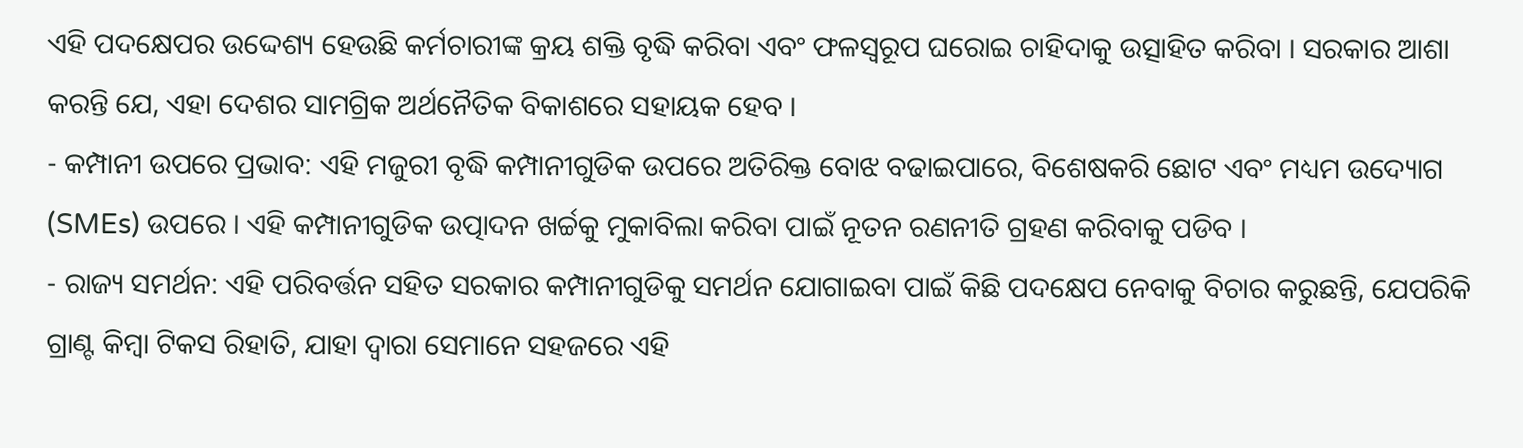ଏହି ପଦକ୍ଷେପର ଉଦ୍ଦେଶ୍ୟ ହେଉଛି କର୍ମଚାରୀଙ୍କ କ୍ରୟ ଶକ୍ତି ବୃଦ୍ଧି କରିବା ଏବଂ ଫଳସ୍ୱରୂପ ଘରୋଇ ଚାହିଦାକୁ ଉତ୍ସାହିତ କରିବା । ସରକାର ଆଶା କରନ୍ତି ଯେ, ଏହା ଦେଶର ସାମଗ୍ରିକ ଅର୍ଥନୈତିକ ବିକାଶରେ ସହାୟକ ହେବ ।
- କମ୍ପାନୀ ଉପରେ ପ୍ରଭାବ: ଏହି ମଜୁରୀ ବୃଦ୍ଧି କମ୍ପାନୀଗୁଡିକ ଉପରେ ଅତିରିକ୍ତ ବୋଝ ବଢାଇପାରେ, ବିଶେଷକରି ଛୋଟ ଏବଂ ମଧ୍ୟମ ଉଦ୍ୟୋଗ (SMEs) ଉପରେ । ଏହି କମ୍ପାନୀଗୁଡିକ ଉତ୍ପାଦନ ଖର୍ଚ୍ଚକୁ ମୁକାବିଲା କରିବା ପାଇଁ ନୂତନ ରଣନୀତି ଗ୍ରହଣ କରିବାକୁ ପଡିବ ।
- ରାଜ୍ୟ ସମର୍ଥନ: ଏହି ପରିବର୍ତ୍ତନ ସହିତ ସରକାର କମ୍ପାନୀଗୁଡିକୁ ସମର୍ଥନ ଯୋଗାଇବା ପାଇଁ କିଛି ପଦକ୍ଷେପ ନେବାକୁ ବିଚାର କରୁଛନ୍ତି, ଯେପରିକି ଗ୍ରାଣ୍ଟ କିମ୍ବା ଟିକସ ରିହାତି, ଯାହା ଦ୍ୱାରା ସେମାନେ ସହଜରେ ଏହି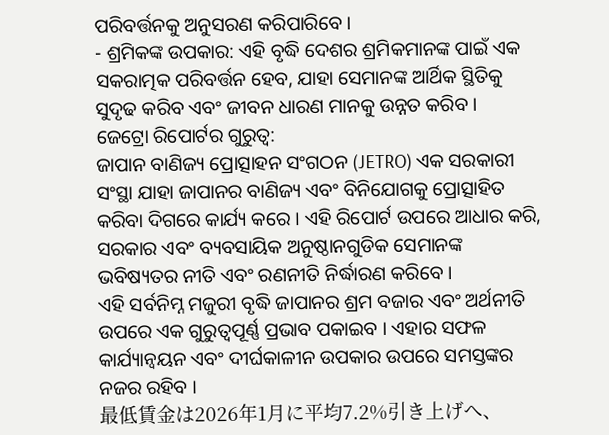ପରିବର୍ତ୍ତନକୁ ଅନୁସରଣ କରିପାରିବେ ।
- ଶ୍ରମିକଙ୍କ ଉପକାର: ଏହି ବୃଦ୍ଧି ଦେଶର ଶ୍ରମିକମାନଙ୍କ ପାଇଁ ଏକ ସକରାତ୍ମକ ପରିବର୍ତ୍ତନ ହେବ, ଯାହା ସେମାନଙ୍କ ଆର୍ଥିକ ସ୍ଥିତିକୁ ସୁଦୃଢ କରିବ ଏବଂ ଜୀବନ ଧାରଣ ମାନକୁ ଉନ୍ନତ କରିବ ।
ଜେଟ୍ରୋ ରିପୋର୍ଟର ଗୁରୁତ୍ୱ:
ଜାପାନ ବାଣିଜ୍ୟ ପ୍ରୋତ୍ସାହନ ସଂଗଠନ (JETRO) ଏକ ସରକାରୀ ସଂସ୍ଥା ଯାହା ଜାପାନର ବାଣିଜ୍ୟ ଏବଂ ବିନିଯୋଗକୁ ପ୍ରୋତ୍ସାହିତ କରିବା ଦିଗରେ କାର୍ଯ୍ୟ କରେ । ଏହି ରିପୋର୍ଟ ଉପରେ ଆଧାର କରି, ସରକାର ଏବଂ ବ୍ୟବସାୟିକ ଅନୁଷ୍ଠାନଗୁଡିକ ସେମାନଙ୍କ ଭବିଷ୍ୟତର ନୀତି ଏବଂ ରଣନୀତି ନିର୍ଦ୍ଧାରଣ କରିବେ ।
ଏହି ସର୍ବନିମ୍ନ ମଜୁରୀ ବୃଦ୍ଧି ଜାପାନର ଶ୍ରମ ବଜାର ଏବଂ ଅର୍ଥନୀତି ଉପରେ ଏକ ଗୁରୁତ୍ୱପୂର୍ଣ୍ଣ ପ୍ରଭାବ ପକାଇବ । ଏହାର ସଫଳ କାର୍ଯ୍ୟାନ୍ୱୟନ ଏବଂ ଦୀର୍ଘକାଳୀନ ଉପକାର ଉପରେ ସମସ୍ତଙ୍କର ନଜର ରହିବ ।
最低賃金は2026年1月に平均7.2%引き上げへ、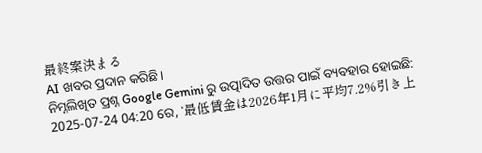最終案決まる
AI ଖବର ପ୍ରଦାନ କରିଛି।
ନିମ୍ନଲିଖିତ ପ୍ରଶ୍ନ Google Gemini ରୁ ଉତ୍ପାଦିତ ଉତ୍ତର ପାଇଁ ବ୍ୟବହାର ହୋଇଛି:
2025-07-24 04:20 ରେ, ‘最低賃金は2026年1月に平均7.2%引き上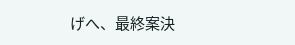げへ、最終案決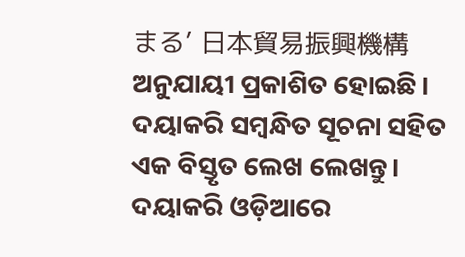まる’ 日本貿易振興機構 ଅନୁଯାୟୀ ପ୍ରକାଶିତ ହୋଇଛି। ଦୟାକରି ସମ୍ବନ୍ଧିତ ସୂଚନା ସହିତ ଏକ ବିସ୍ତୃତ ଲେଖ ଲେଖନ୍ତୁ। ଦୟାକରି ଓଡ଼ିଆରେ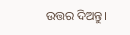ଉତ୍ତର ଦିଅନ୍ତୁ।